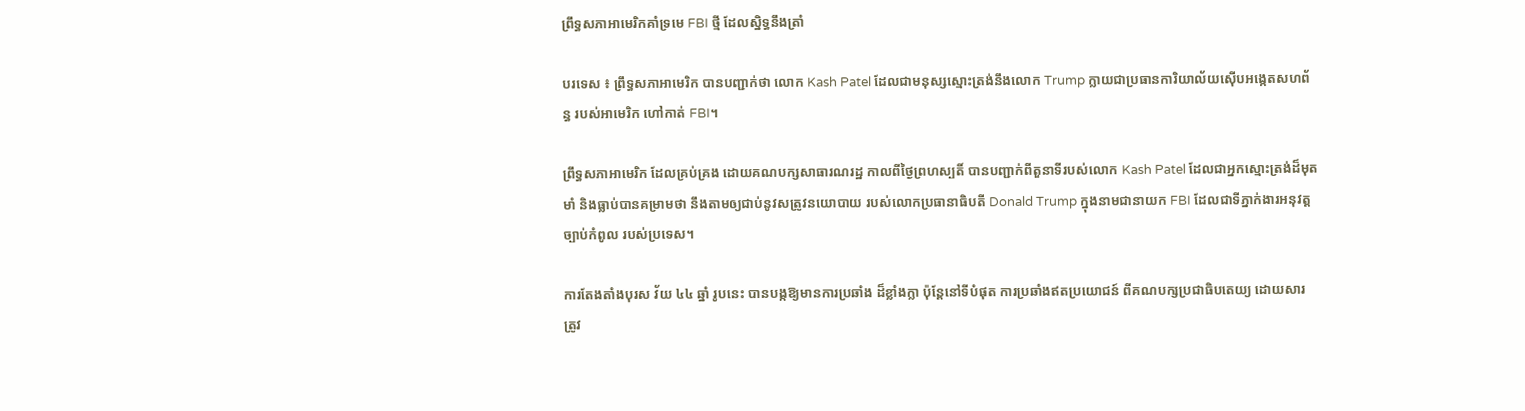ព្រឹទ្ធសភាអាមេរិកគាំទ្រមេ FBI ថ្មី ដែលស្និទ្ធនឹងត្រាំ

បរទេស ៖ ព្រឹទ្ធសភាអាមេរិក បានបញ្ជាក់ថា លោក Kash Patel ដែលជាមនុស្សស្មោះត្រង់នឹងលោក Trump ក្លាយជាប្រធានការិយាល័យស៊ើបអង្កេតសហព័ន្ធ របស់អាមេរិក ហៅកាត់ FBI។

ព្រឹទ្ធសភាអាមេរិក ដែលគ្រប់គ្រង ដោយគណបក្សសាធារណរដ្ឋ កាលពីថ្ងៃព្រហស្បតិ៍ បានបញ្ជាក់ពីតួនាទីរបស់លោក Kash Patel ដែលជាអ្នកស្មោះត្រង់ដ៏មុតមាំ និងធ្លាប់បានគម្រាមថា នឹងតាមឲ្យជាប់នូវសត្រូវនយោបាយ របស់លោកប្រធានាធិបតី Donald Trump ក្នុងនាមជានាយក FBI ដែលជាទីភ្នាក់ងារអនុវត្តច្បាប់កំពូល របស់ប្រទេស។

ការតែងតាំងបុរស វ័យ ៤៤ ឆ្នាំ រូបនេះ បានបង្កឱ្យមានការប្រឆាំង ដ៏ខ្លាំងក្លា ប៉ុន្តែនៅទីបំផុត ការប្រឆាំងឥតប្រយោជន៍ ពីគណបក្សប្រជាធិបតេយ្យ ដោយសារ ត្រូវ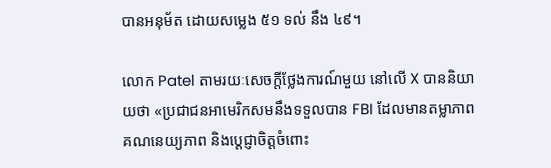បានអនុម័ត ដោយសម្លេង ៥១ ទល់ នឹង ៤៩។

លោក Patel តាមរយៈសេចក្តីថ្លែងការណ៍មួយ នៅលើ X បាននិយាយថា «ប្រជាជនអាមេរិកសមនឹងទទួលបាន FBI ដែលមានតម្លាភាព គណនេយ្យភាព និងប្តេជ្ញាចិត្តចំពោះ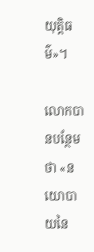យុត្តិធម៌»។

លោកបានបន្ថែមថា «នយោបាយនៃ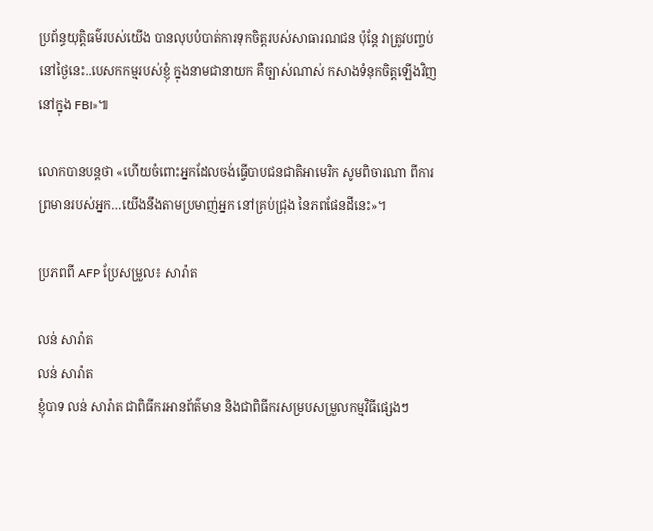ប្រព័ន្ធយុត្តិធម៌របស់យើង បានលុបបំបាត់ការទុកចិត្តរបស់សាធារណជន ប៉ុន្តែ វាត្រូវបញ្ចប់ នៅថ្ងៃនេះ..បេសកកម្មរបស់ខ្ញុំ ក្នុងនាមជានាយក គឺច្បាស់ណាស់ កសាងទំនុកចិត្តឡើងវិញ នៅក្នុង FBI»៕

លោកបានបន្តថា «ហើយចំពោះអ្នកដែលចង់ធ្វើបាបជនជាតិអាមេរិក សូមពិចារណា ពីការព្រមានរបស់អ្នក…យើងនឹងតាមប្រមាញ់អ្នក នៅគ្រប់ជ្រុង នៃភពផែនដីនេះ»។

ប្រភពពី AFP ប្រែសម្រួល៖ សារ៉ាត

លន់ សារ៉ាត
លន់ សារ៉ាត
ខ្ញុំបាទ លន់ សារ៉ាត ជាពិធីករអានព័ត៌មាន និងជាពិធីករសម្របសម្រួលកម្មវិធីផ្សេងៗ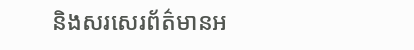និងសរសេរព័ត៌មានអ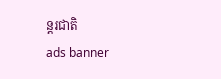ន្តរជាតិ
ads banner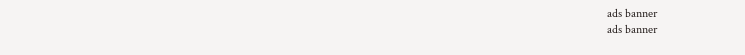ads banner
ads banner